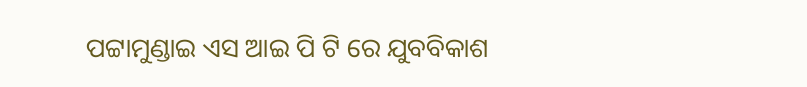ପଟ୍ଟାମୁଣ୍ଡାଇ ଏସ ଆଇ ପି ଟି ରେ ଯୁବବିକାଶ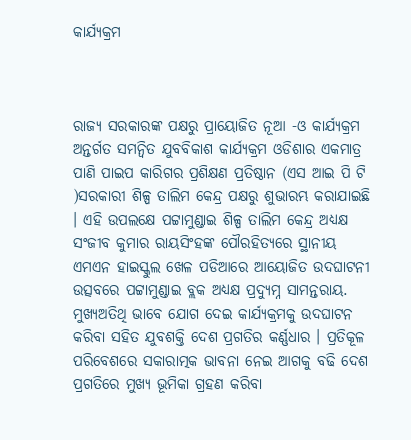କାର୍ଯ୍ୟକ୍ରମ



ରାଜ୍ୟ ସରକାରଙ୍କ ପକ୍ଷରୁ ପ୍ରାୟୋଜିତ ନୂଆ -ଓ କାର୍ଯ୍ୟକ୍ରମ ଅନ୍ତର୍ଗତ ସମନ୍ୱିତ ଯୁବବିକାଶ କାର୍ଯ୍ୟକ୍ରମ ଓଡିଶାର ଏକମାତ୍ର ପାଣି ପାଇପ କାରିଗର ପ୍ରଶିକ୍ଷଣ ପ୍ରତିଷ୍ଠାନ (ଏସ ଆଇ ପି ଟି )ସରକାରୀ ଶିଳ୍ପ ତାଲିମ କେନ୍ଦ୍ର ପକ୍ଷରୁ ଶୁଭାରମ୍ଭ କରାଯାଇଛି । ଏହି ଉପଲକ୍ଷେ ପଟ୍ଟାମୁଣ୍ଡାଇ ଶିଳ୍ପ ତାଲିମ କେନ୍ଦ୍ର ଅଧ୍ୟକ୍ଷ ସଂଜୀବ କୁମାର ରାୟସିଂହଙ୍କ ପୌରହିତ୍ୟରେ ସ୍ଥାନୀୟ ଏମଏନ ହାଇସ୍କୁଲ ଖେଳ ପଡିଆରେ ଆୟୋଜିତ ଉଦଘାଟନୀ ଉତ୍ସବରେ ପଟ୍ଟାମୁଣ୍ଡାଇ ବ୍ଲକ ଅଧ୍ୟକ୍ଷ ପ୍ରଦ୍ୟୁମ୍ନ ସାମନ୍ତରାୟ. ମୁଖ୍ୟଅତିଥି ଭାବେ ଯୋଗ ଦେଇ କାର୍ଯ୍ୟକ୍ରମକୁ ଉଦଘାଟନ କରିବା ସହିତ ଯୁବଶକ୍ତି ଦେଶ ପ୍ରଗତିର କର୍ଣ୍ଣଧାର । ପ୍ରତିକୂଳ ପରିବେଶରେ ସକାରାତ୍ମକ ଭାବନା ନେଇ ଆଗକୁ ବଢି ଦେଶ ପ୍ରଗତିରେ ମୁଖ୍ୟ ଭୂମିକା ଗ୍ରହଣ କରିବା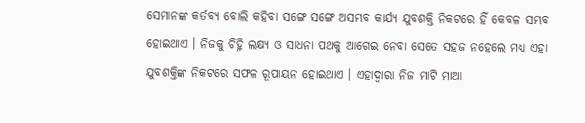ସେମାନଙ୍କ କର୍ତବ୍ୟ ବୋଲି କହିବା ସଙ୍ଗେ ସଙ୍ଗେ ଅସମ୍ଭବ କାର୍ଯ୍ୟ ଯୁବଶକ୍ତି ନିକଟରେ ହିଁ କେବଳ ସମ୍ଭବ ହୋଇଥାଏ । ନିଜକୁ ଚିହ୍ନି ଲକ୍ଷ୍ୟ ଓ ସାଧନା ପଥକୁ ଆଗେଇ ନେବା ସେତେ ସହଜ ନହେଲେ ମଧ୍ୟ ଏହା ଯୁବଶକ୍ତିଙ୍କ ନିକଟରେ ସଫଳ ରୂପାୟନ ହୋଇଥାଏ । ଏହାଦ୍ୱାରା ନିଜ ମାଟି ମାଆ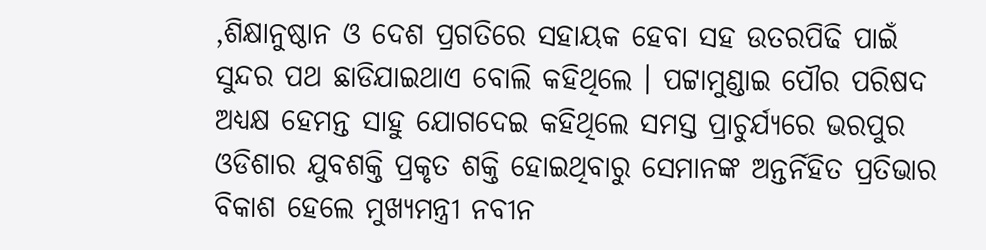,ଶିକ୍ଷାନୁଷ୍ଠାନ ଓ ଦେଶ ପ୍ରଗତିରେ ସହାୟକ ହେବା ସହ ଉତରପିଢି ପାଇଁ ସୁନ୍ଦର ପଥ ଛାଡିଯାଇଥାଏ ବୋଲି କହିଥିଲେ । ପଟ୍ଟାମୁଣ୍ଡାଇ ପୌର ପରିଷଦ ଅଧ୍ୟକ୍ଷ ହେମନ୍ତ ସାହୁ ଯୋଗଦେଇ କହିଥିଲେ ସମସ୍ତ ପ୍ରାଚୁର୍ଯ୍ୟରେ ଭରପୁର ଓଡିଶାର ଯୁବଶକ୍ତି ପ୍ରକୃତ ଶକ୍ତି ହୋଇଥିବାରୁ ସେମାନଙ୍କ ଅନ୍ତର୍ନିହିତ ପ୍ରତିଭାର ବିକାଶ ହେଲେ ମୁଖ୍ୟମନ୍ତ୍ରୀ ନବୀନ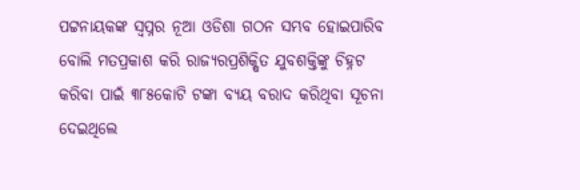ପଟ୍ଟନାୟକଙ୍କ ସ୍ୱପ୍ନର ନୂଆ ଓଡିଶା ଗଠନ ସମ୍ଭବ ହୋଇପାରିବ ବୋଲି ମତପ୍ରକାଶ କରି ରାଜ୍ୟରପ୍ରଶିକ୍ଷିତ ଯୁବଶକ୍ତିଙ୍କୁ ଚିହ୍ନଟ କରିବା ପାଇଁ ୩୮୫କୋଟି ଟଙ୍କା ବ୍ୟୟ ବରାଦ କରିଥିବା ସୂଚନା ଦେଇଥିଲେ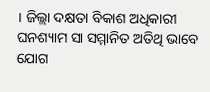। ଜିଲ୍ଲା ଦକ୍ଷତା ବିକାଶ ଅଧିକାରୀ ଘନଶ୍ୟାମ ସା ସମ୍ମାନିତ ଅତିଥି ଭାବେ ଯୋଗ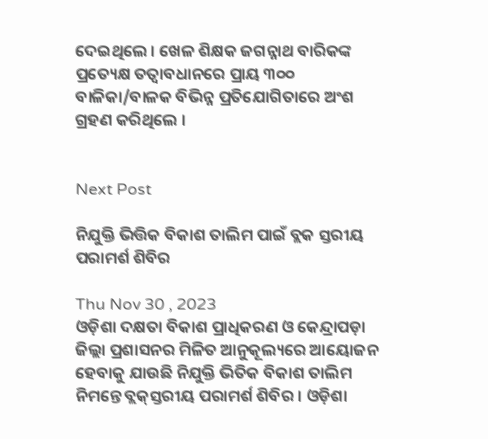ଦେଇଥିଲେ । ଖେଳ ଶିକ୍ଷକ ଜଗନ୍ନାଥ ବାରିକଙ୍କ ପ୍ରତ୍ୟେକ୍ଷ ତତ୍ୱାବଧାନରେ ପ୍ରାୟ ୩୦୦ ବାଳିକା/ବାଳକ ବିଭିନ୍ନ ପ୍ରତିଯୋଗିତାରେ ଅଂଶ ଗ୍ରହଣ କରିଥିଲେ ।


Next Post

ନିଯୁକ୍ତି ଭିତ୍ତିକ ବିକାଶ ତାଲିମ ପାଇଁ ବ୍ଲକ ସ୍ତରୀୟ ପରାମର୍ଶ ଶିବିର

Thu Nov 30 , 2023
ଓଡ଼ିଶା ଦକ୍ଷତା ବିକାଶ ପ୍ରାଧିକରଣ ଓ କେନ୍ଦ୍ରାପଡ଼ା ଜିଲ୍ଲା ପ୍ରଶାସନର ମିଳିତ ଆନୁକୂଲ୍ୟରେ ଆୟୋଜନ ହେବାକୁ ଯାଉଛି ନିଯୁକ୍ତି ଭିତିକ ବିକାଶ ତାଲିମ ନିମନ୍ତେ ବ୍ଲକ୍‌ସ୍ତରୀୟ ପରାମର୍ଶ ଶିବିର । ଓଡ଼ିଶା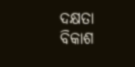ଦକ୍ଷତା ବିକାଶ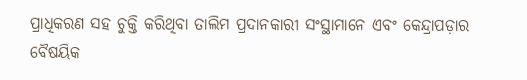ପ୍ରାଧିକରଣ ସହ ଚୁକ୍ତି କରିଥିବା ତାଲିମ ପ୍ରଦାନକାରୀ ସଂସ୍ଥାମାନେ ଏବଂ କେନ୍ଦ୍ରାପଡ଼ାର ବୈଷୟିକ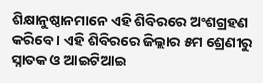ଶିକ୍ଷାନୁଷ୍ଠାନମାନେ ଏହି ଶିବିରରେ ଅଂଶଗ୍ରହଣ କରିବେ । ଏହି ଶିବିରରେ ଜିଲ୍ଲାର ୫ମ ଶ୍ରେଣୀରୁ ସ୍ନାତକ ଓ ଆଇଟିଆଇ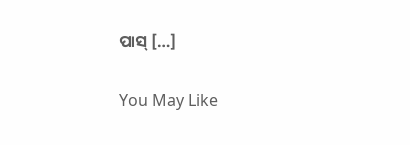ପାସ୍ […]

You May Like